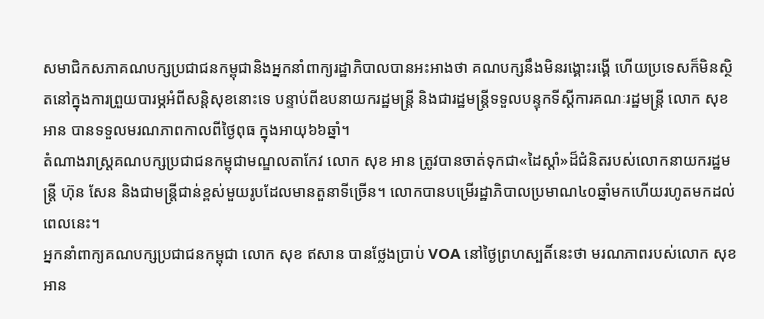សមាជិកសភាគណបក្សប្រជាជនកម្ពុជានិងអ្នកនាំពាក្យរដ្ឋាភិបាលបានអះអាងថា គណបក្សនឹងមិនរង្គោះរង្គើ ហើយប្រទេសក៏មិនស្ថិតនៅក្នុងការព្រួយបារម្ភអំពីសន្តិសុខនោះទេ បន្ទាប់ពីឧបនាយករដ្ឋមន្រ្តី និងជារដ្ឋមន្រ្តីទទួលបន្ទុកទីស្តីការគណៈរដ្ឋមន្រ្តី លោក សុខ អាន បានទទួលមរណភាពកាលពីថ្ងៃពុធ ក្នុងអាយុ៦៦ឆ្នាំ។
តំណាងរាស្រ្តគណបក្សប្រជាជនកម្ពុជាមណ្ឌលតាកែវ លោក សុខ អាន ត្រូវបានចាត់ទុកជា«ដៃស្តាំ»ដ៏ជំនិតរបស់លោកនាយករដ្ឋមន្រ្តី ហ៊ុន សែន និងជាមន្រ្តីជាន់ខ្ពស់មួយរូបដែលមានតួនាទីច្រើន។ លោកបានបម្រើរដ្ឋាភិបាលប្រមាណ៤០ឆ្នាំមកហើយរហូតមកដល់ពេលនេះ។
អ្នកនាំពាក្យគណបក្សប្រជាជនកម្ពុជា លោក សុខ ឥសាន បានថ្លែងប្រាប់ VOA នៅថ្ងៃព្រហស្បតិ៍នេះថា មរណភាពរបស់លោក សុខ អាន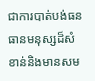ជាការបាត់បង់ធនធានមនុស្សដ៏សំខាន់និងមានសម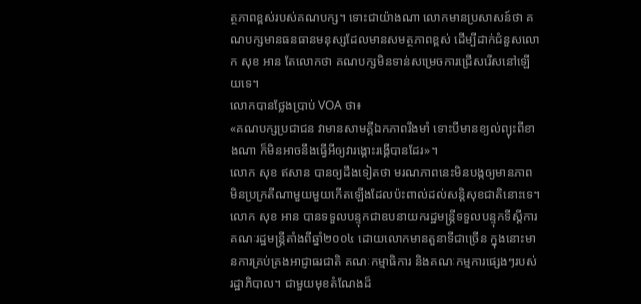ត្ថភាពខ្ពស់របស់គណបក្ស។ ទោះជាយ៉ាងណា លោកមានប្រសាសន៍ថា គណបក្សមានធនធានមនុស្សដែលមានសមត្ថភាពខ្ពស់ ដើម្បីដាក់ជំនួសលោក សុខ អាន តែលោកថា គណបក្សមិនទាន់សម្រេចការជ្រើសរើសនៅឡើយទេ។
លោកបានថ្លែងប្រាប់ VOA ថា៖
«គណបក្សប្រជាជន វាមានសាមគ្គីឯកភាពរឹងមាំ ទោះបីមានខ្យល់ព្យុះពីខាងណា ក៏មិនអាចនឹងធ្វើអីឲ្យវារង្គោះរង្គើបានដែរ»។
លោក សុខ ឥសាន បានឲ្យដឹងទៀតថា មរណភាពនេះមិនបង្កឲ្យមានភាពមិនប្រក្រតីណាមួយមួយកើតឡើងដែលប៉ះពាល់ដល់សន្តិសុខជាតិនោះទេ។
លោក សុខ អាន បានទទួលបន្ទុកជាឧបនាយករដ្ឋមន្រ្តីទទួលបន្ទុកទីស្តីការគណៈរដ្ឋមន្រ្តីតាំងពីឆ្នាំ២០០៤ ដោយលោកមានតួនាទីជាច្រើន ក្នុងនោះមានការគ្រប់គ្រងអាជ្ញាធរជាតិ គណៈកម្មាធិការ និងគណៈកម្មការផ្សេងៗរបស់រដ្ឋាភិបាល។ ជាមួយមុខតំណែងដ៏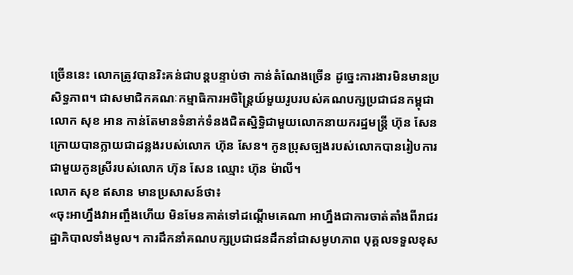ច្រើននេះ លោកត្រូវបានរិះគន់ជាបន្តបន្ទាប់ថា កាន់តំណែងច្រើន ដូច្នេះការងារមិនមានប្រសិទ្ធភាព។ ជាសមាជិកគណៈកម្មាធិការអចិន្រ្តៃយ៍មួយរូបរបស់គណបក្សប្រជាជនកម្ពុជា លោក សុខ អាន កាន់តែមានទំនាក់ទំនងជិតស្និទ្ធិជាមួយលោកនាយករដ្ឋមន្រ្តី ហ៊ុន សែន ក្រោយបានក្លាយជាដន្លងរបស់លោក ហ៊ុន សែន។ កូនប្រុសច្បងរបស់លោកបានរៀបការជាមួយកូនស្រីរបស់លោក ហ៊ុន សែន ឈ្មោះ ហ៊ុន ម៉ាលី។
លោក សុខ ឥសាន មានប្រសាសន៍ថា៖
«ចុះអាហ្នឹងវាអញ្ចឹងហើយ មិនមែនគាត់ទៅដណ្តើមគេណា អាហ្នឹងជាការចាត់តាំងពីរាជរដ្ឋាភិបាលទាំងមូល។ ការដឹកនាំគណបក្សប្រជាជនដឹកនាំជាសមូហភាព បុគ្គលទទួលខុស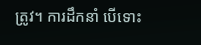ត្រូវ។ ការដឹកនាំ បើទោះ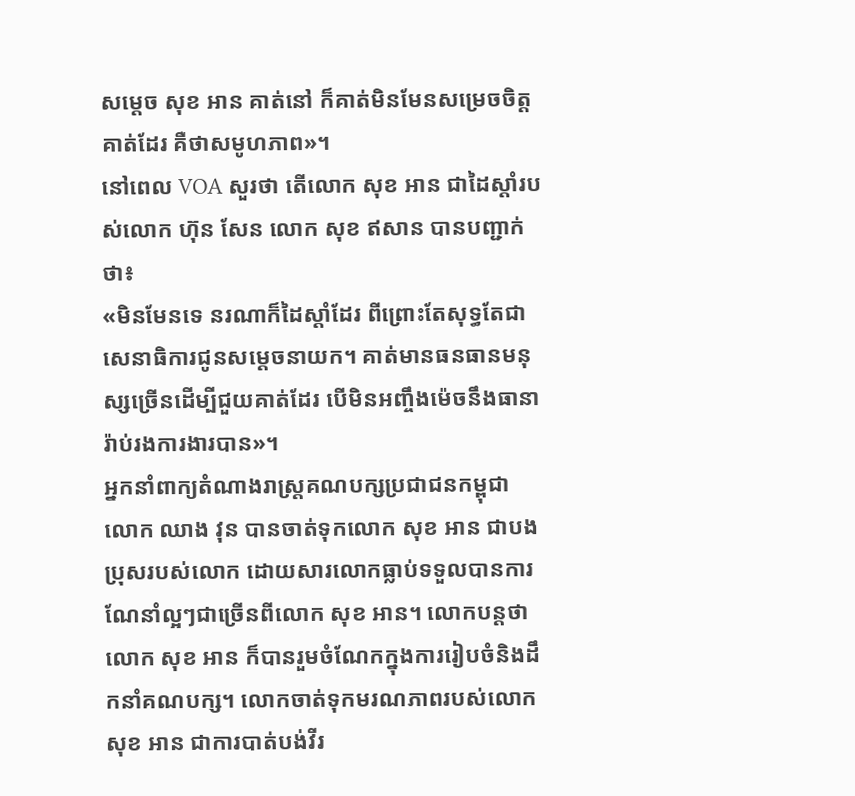សម្តេច សុខ អាន គាត់នៅ ក៏គាត់មិនមែនសម្រេចចិត្តគាត់ដែរ គឺថាសមូហភាព»។
នៅពេល VOA សួរថា តើលោក សុខ អាន ជាដៃស្តាំរបស់លោក ហ៊ុន សែន លោក សុខ ឥសាន បានបញ្ជាក់ថា៖
«មិនមែនទេ នរណាក៏ដៃស្តាំដែរ ពីព្រោះតែសុទ្ធតែជាសេនាធិការជូនសម្តេចនាយក។ គាត់មានធនធានមនុស្សច្រើនដើម្បីជួយគាត់ដែរ បើមិនអញ្ចឹងម៉េចនឹងធានារ៉ាប់រងការងារបាន»។
អ្នកនាំពាក្យតំណាងរាស្រ្តគណបក្សប្រជាជនកម្ពុជា លោក ឈាង វុន បានចាត់ទុកលោក សុខ អាន ជាបងប្រុសរបស់លោក ដោយសារលោកធ្លាប់ទទួលបានការណែនាំល្អៗជាច្រើនពីលោក សុខ អាន។ លោកបន្តថាលោក សុខ អាន ក៏បានរួមចំណែកក្នុងការរៀបចំនិងដឹកនាំគណបក្ស។ លោកចាត់ទុកមរណភាពរបស់លោក សុខ អាន ជាការបាត់បង់វីរ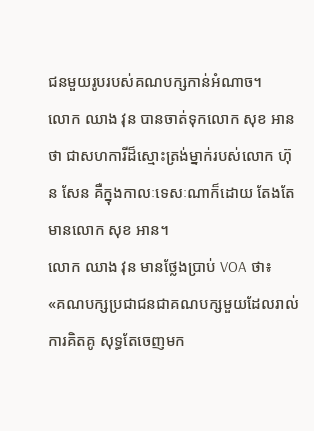ជនមួយរូបរបស់គណបក្សកាន់អំណាច។
លោក ឈាង វុន បានចាត់ទុកលោក សុខ អាន ថា ជាសហការីដ៏ស្មោះត្រង់ម្នាក់របស់លោក ហ៊ុន សែន គឺក្នុងកាលៈទេសៈណាក៏ដោយ តែងតែមានលោក សុខ អាន។
លោក ឈាង វុន មានថ្លែងប្រាប់ VOA ថា៖
«គណបក្សប្រជាជនជាគណបក្សមួយដែលរាល់ការគិតគូ សុទ្ធតែចេញមក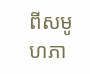ពីសមូហភា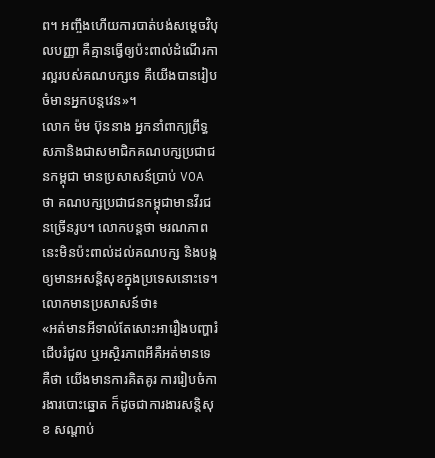ព។ អញ្ចឹងហើយការបាត់បង់សម្តេចវិបុលបញ្ញា គឺគ្មានធ្វើឲ្យប៉ះពាល់ដំណើរការល្អរបស់គណបក្សទេ គឺយើងបានរៀបចំមានអ្នកបន្តវេន»។
លោក ម៉ម ប៊ុននាង អ្នកនាំពាក្យព្រឹទ្ធសភានិងជាសមាជិកគណបក្សប្រជាជនកម្ពុជា មានប្រសាសន៍ប្រាប់ VOA ថា គណបក្សប្រជាជនកម្ពុជាមានវីរជនច្រើនរូប។ លោកបន្តថា មរណភាពនេះមិនប៉ះពាល់ដល់គណបក្ស និងបង្កឲ្យមានអសន្តិសុខក្នុងប្រទេសនោះទេ។
លោកមានប្រសាសន៍ថា៖
«អត់មានអីទាល់តែសោះអារឿងបញ្ហារំជើបរំជួល ឬអស្ថិរភាពអីគឺអត់មានទេ គឺថា យើងមានការគិតគូរ ការរៀបចំការងារបោះឆ្នោត ក៏ដូចជាការងារសន្តិសុខ សណ្តាប់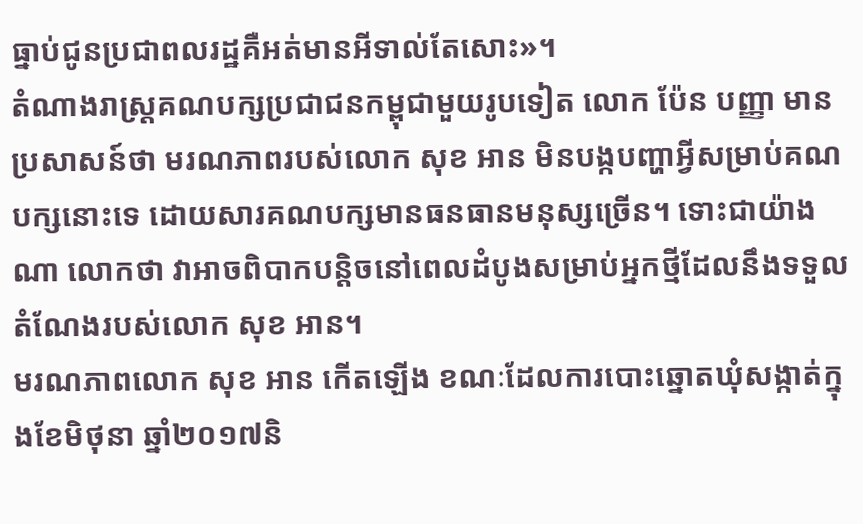ធ្នាប់ជូនប្រជាពលរដ្ឋគឺអត់មានអីទាល់តែសោះ»។
តំណាងរាស្រ្តគណបក្សប្រជាជនកម្ពុជាមួយរូបទៀត លោក ប៉ែន បញ្ញា មានប្រសាសន៍ថា មរណភាពរបស់លោក សុខ អាន មិនបង្កបញ្ហាអ្វីសម្រាប់គណបក្សនោះទេ ដោយសារគណបក្សមានធនធានមនុស្សច្រើន។ ទោះជាយ៉ាងណា លោកថា វាអាចពិបាកបន្តិចនៅពេលដំបូងសម្រាប់អ្នកថ្មីដែលនឹងទទួលតំណែងរបស់លោក សុខ អាន។
មរណភាពលោក សុខ អាន កើតឡើង ខណៈដែលការបោះឆ្នោតឃុំសង្កាត់ក្នុងខែមិថុនា ឆ្នាំ២០១៧និ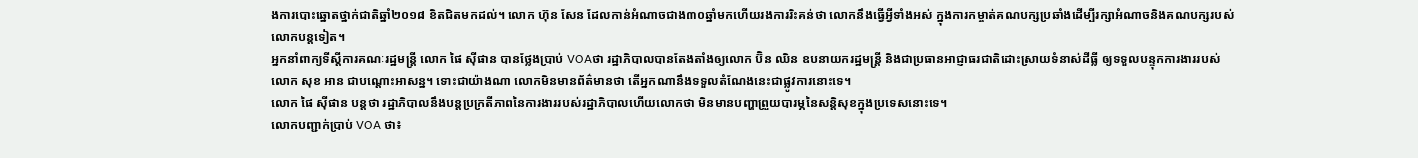ងការបោះឆ្នោតថ្នាក់ជាតិឆ្នាំ២០១៨ ខិតជិតមកដល់។ លោក ហ៊ុន សែន ដែលកាន់អំណាចជាង៣០ឆ្នាំមកហើយរងការរិះគន់ថា លោកនឹងធ្វើអ្វីទាំងអស់ ក្នុងការកម្ចាត់គណបក្សប្រឆាំងដើម្បីរក្សាអំណាចនិងគណបក្សរបស់លោកបន្តទៀត។
អ្នកនាំពាក្យទីស្តីការគណៈរដ្ឋមន្រ្តី លោក ផៃ ស៊ីផាន បានថ្លែងប្រាប់ VOAថា រដ្ឋាភិបាលបានតែងតាំងឲ្យលោក ប៊ិន ឈិន ឧបនាយករដ្ឋមន្ត្រី និងជាប្រធានអាជ្ញាធរជាតិដោះស្រាយទំនាស់ដីធ្លី ឲ្យទទួលបន្ទុកការងាររបស់លោក សុខ អាន ជាបណ្តោះអាសន្ន។ ទោះជាយ៉ាងណា លោកមិនមានព័ត៌មានថា តើអ្នកណានឹងទទួលតំណែងនេះជាផ្លូវការនោះទេ។
លោក ផៃ ស៊ីផាន បន្តថា រដ្ឋាភិបាលនឹងបន្តប្រក្រតីភាពនៃការងាររបស់រដ្ឋាភិបាលហើយលោកថា មិនមានបញ្ហាព្រួយបារម្ភនៃសន្តិសុខក្នុងប្រទេសនោះទេ។
លោកបញ្ជាក់ប្រាប់ VOA ថា៖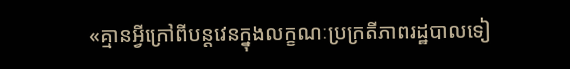«គ្មានអ្វីក្រៅពីបន្តវេនក្នុងលក្ខណៈប្រក្រតីភាពរដ្ឋបាលទៀ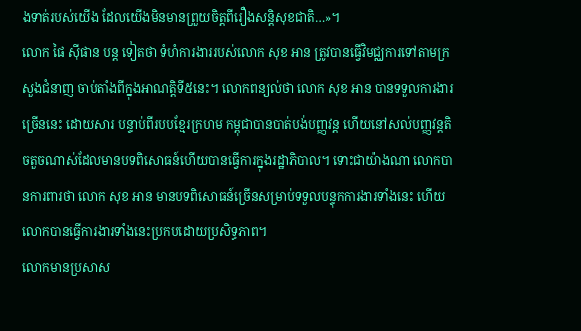ងទាត់របស់យើង ដែលយើងមិនមានព្រួយចិត្តពីរឿងសន្តិសុខជាតិ…»។
លោក ផៃ ស៊ីផាន បន្ត ទៀតថា ទំហំការងាររបស់លោក សុខ អាន ត្រូវបានធ្វើវិមជ្ឈការទៅតាមក្រសួងជំនាញ ចាប់តាំងពីក្នុងអាណត្តិទី៥នេះ។ លោកពន្យល់ថា លោក សុខ អាន បានទទួលការងារច្រើននេះ ដោយសារ បន្ទាប់ពីរបបខ្មែរក្រហម កម្ពុជាបានបាត់បង់បញ្ញវន្ត ហើយនៅសល់បញ្ញវន្តតិចតួចណាស់ដែលមានបទពិសោធន៍ហើយបានធ្វើការក្នុងរដ្ឋាភិបាល។ ទោះជាយ៉ាងណា លោកបានការពារថា លោក សុខ អាន មានបទពិសោធន៍ច្រើនសម្រាប់ទទួលបន្ទុកការងារទាំងនេះ ហើយលោកបានធ្វើការងារទាំងនេះប្រកបដោយប្រសិទ្ធភាព។
លោកមានប្រសាស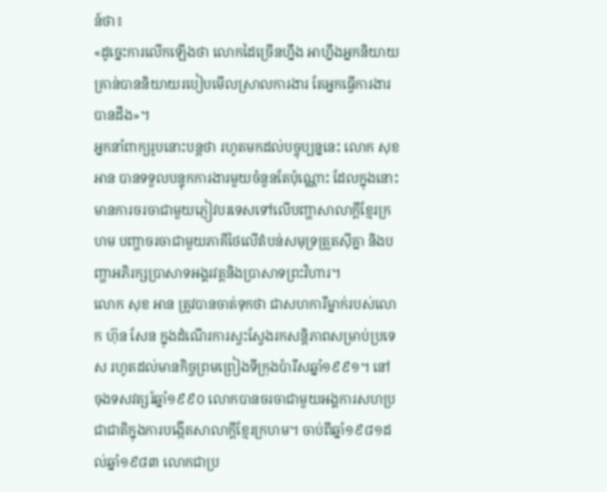ន៍ថា៖
«ដូច្នេះការលើកឡើងថា លោកដៃច្រើនហ្នឹង អាហ្នឹងអ្នកនិយាយគ្រាន់បាននិយាយរបៀបមើលស្រាលការងារ តែអ្នកធ្វើការងារបានដឹង»។
អ្នកនាំពាក្យរូបនោះបន្តថា រហូតមកដល់បច្ចុប្បន្ននេះ លោក សុខ អាន បានទទួលបន្ទុកការងារមួយចំនួនតែប៉ុណ្ណោះ ដែលក្នុងនោះមានការចរចាជាមួយភ្ញៀវបរទេសទៅលើបញ្ហាសាលាក្តីខ្មែរក្រហម បញ្ហាចរចាជាមួយភាគីថៃលើតំបន់សមុទ្រត្រួតស៊ីគ្នា និងបញ្ហាអភិរក្សប្រាសាទអង្គរវត្តនិងប្រាសាទព្រះវិហារ។
លោក សុខ អាន ត្រូវបានចាត់ទុកថា ជាសហការីម្នាក់របស់លោក ហ៊ុន សែន ក្នុងដំណើរការស្វះស្វែងរកសន្តិភាពសម្រាប់ប្រទេស រហូតដល់មានកិច្ចព្រមព្រៀងទីក្រុងប៉ារីសឆ្នាំ១៩៩១។ នៅចុងទសវត្សរ៍ឆ្នាំ១៩៩០ លោកបានចរចាជាមួយអង្គការសហប្រជាជាតិក្នុងការបង្កើតសាលាក្តីខ្មែរក្រហម។ ចាប់ពីឆ្នាំ១៩៨១ដល់ឆ្នាំ១៩៨៣ លោកជាប្រ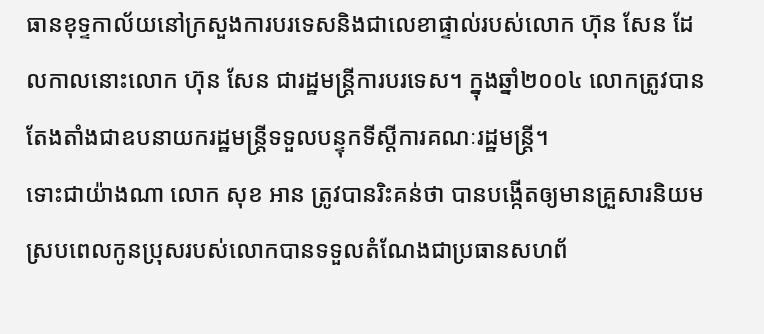ធានខុទ្ទកាល័យនៅក្រសួងការបរទេសនិងជាលេខាផ្ទាល់របស់លោក ហ៊ុន សែន ដែលកាលនោះលោក ហ៊ុន សែន ជារដ្ឋមន្រ្តីការបរទេស។ ក្នុងឆ្នាំ២០០៤ លោកត្រូវបានតែងតាំងជាឧបនាយករដ្ឋមន្រ្តីទទួលបន្ទុកទីស្តីការគណៈរដ្ឋមន្រ្តី។
ទោះជាយ៉ាងណា លោក សុខ អាន ត្រូវបានរិះគន់ថា បានបង្កើតឲ្យមានគ្រួសារនិយម ស្របពេលកូនប្រុសរបស់លោកបានទទួលតំណែងជាប្រធានសហព័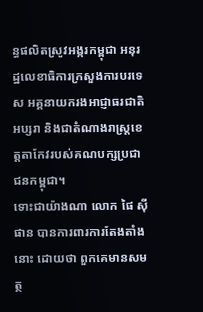ន្ធផលិតស្រូវអង្ករកម្ពុជា អនុរដ្ឋលេខាធិការក្រសួងការបរទេស អគ្គនាយករងអាជ្ញាធរជាតិអប្សរា និងជាតំណាងរាស្ត្រខេត្តតាកែវរបស់គណបក្សប្រជាជនកម្ពុជា។
ទោះជាយ៉ាងណា លោក ផៃ ស៊ីផាន បានការពារការតែងតាំងនោះ ដោយថា ពួកគេមានសមត្ថ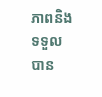ភាពនិងទទួលបាន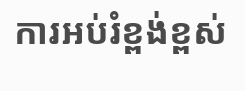ការអប់រំខ្ពង់ខ្ពស់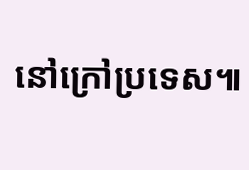នៅក្រៅប្រទេស៕